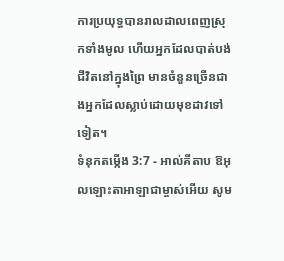ការប្រយុទ្ធបានរាលដាលពេញស្រុកទាំងមូល ហើយអ្នកដែលបាត់បង់ជីវិតនៅក្នុងព្រៃ មានចំនួនច្រើនជាងអ្នកដែលស្លាប់ដោយមុខដាវទៅទៀត។
ទំនុកតម្កើង 3:7 - អាល់គីតាប ឱអុលឡោះតាអាឡាជាម្ចាស់អើយ សូម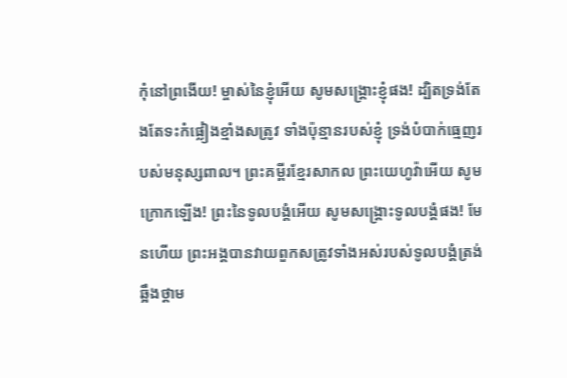កុំនៅព្រងើយ! ម្ចាស់នៃខ្ញុំអើយ សូមសង្គ្រោះខ្ញុំផង! ដ្បិតទ្រង់តែងតែទះកំផ្លៀងខ្មាំងសត្រូវ ទាំងប៉ុន្មានរបស់ខ្ញុំ ទ្រង់បំបាក់ធ្មេញរបស់មនុស្សពាល។ ព្រះគម្ពីរខ្មែរសាកល ព្រះយេហូវ៉ាអើយ សូមក្រោកឡើង! ព្រះនៃទូលបង្គំអើយ សូមសង្គ្រោះទូលបង្គំផង! មែនហើយ ព្រះអង្គបានវាយពួកសត្រូវទាំងអស់របស់ទូលបង្គំត្រង់ឆ្អឹងថ្គាម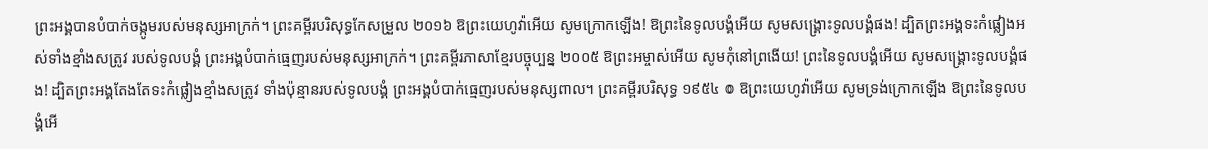ព្រះអង្គបានបំបាក់ចង្កូមរបស់មនុស្សអាក្រក់។ ព្រះគម្ពីរបរិសុទ្ធកែសម្រួល ២០១៦ ឱព្រះយេហូវ៉ាអើយ សូមក្រោកឡើង! ឱព្រះនៃទូលបង្គំអើយ សូមសង្គ្រោះទូលបង្គំផង! ដ្បិតព្រះអង្គទះកំផ្លៀងអស់ទាំងខ្មាំងសត្រូវ របស់ទូលបង្គំ ព្រះអង្គបំបាក់ធ្មេញរបស់មនុស្សអាក្រក់។ ព្រះគម្ពីរភាសាខ្មែរបច្ចុប្បន្ន ២០០៥ ឱព្រះអម្ចាស់អើយ សូមកុំនៅព្រងើយ! ព្រះនៃទូលបង្គំអើយ សូមសង្គ្រោះទូលបង្គំផង! ដ្បិតព្រះអង្គតែងតែទះកំផ្លៀងខ្មាំងសត្រូវ ទាំងប៉ុន្មានរបស់ទូលបង្គំ ព្រះអង្គបំបាក់ធ្មេញរបស់មនុស្សពាល។ ព្រះគម្ពីរបរិសុទ្ធ ១៩៥៤ ៙ ឱព្រះយេហូវ៉ាអើយ សូមទ្រង់ក្រោកឡើង ឱព្រះនៃទូលបង្គំអើ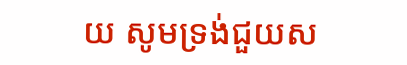យ សូមទ្រង់ជួយស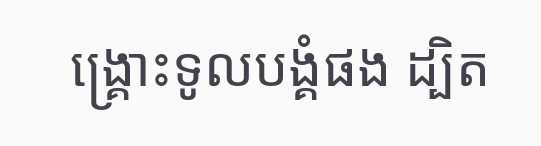ង្គ្រោះទូលបង្គំផង ដ្បិត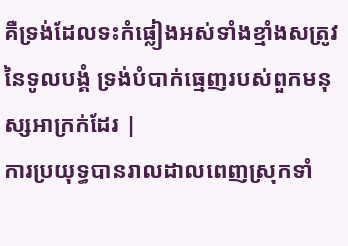គឺទ្រង់ដែលទះកំផ្លៀងអស់ទាំងខ្មាំងសត្រូវនៃទូលបង្គំ ទ្រង់បំបាក់ធ្មេញរបស់ពួកមនុស្សអាក្រក់ដែរ |
ការប្រយុទ្ធបានរាលដាលពេញស្រុកទាំ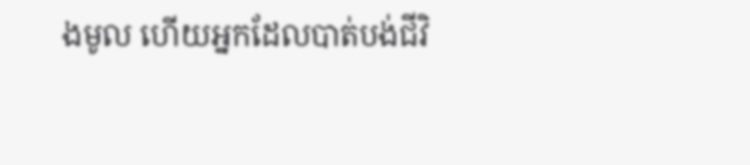ងមូល ហើយអ្នកដែលបាត់បង់ជីវិ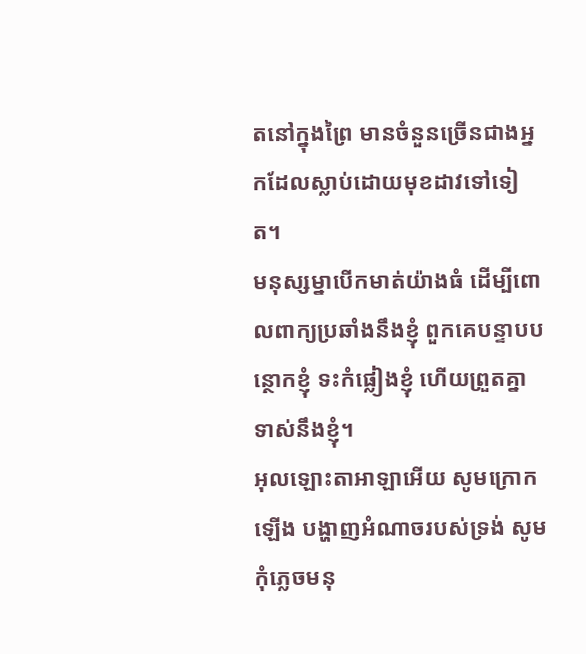តនៅក្នុងព្រៃ មានចំនួនច្រើនជាងអ្នកដែលស្លាប់ដោយមុខដាវទៅទៀត។
មនុស្សម្នាបើកមាត់យ៉ាងធំ ដើម្បីពោលពាក្យប្រឆាំងនឹងខ្ញុំ ពួកគេបន្ទាបបន្ថោកខ្ញុំ ទះកំផ្លៀងខ្ញុំ ហើយព្រួតគ្នាទាស់នឹងខ្ញុំ។
អុលឡោះតាអាឡាអើយ សូមក្រោកឡើង បង្ហាញអំណាចរបស់ទ្រង់ សូមកុំភ្លេចមនុ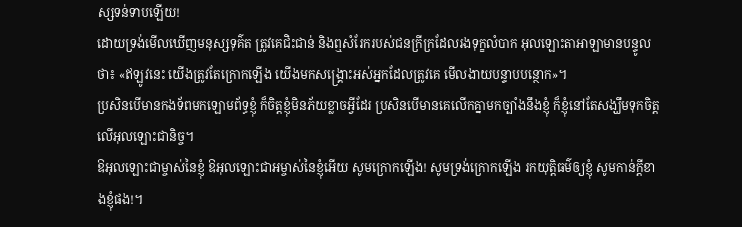ស្សទន់ទាបឡើយ!
ដោយទ្រង់មើលឃើញមនុស្សទុគ៌ត ត្រូវគេជិះជាន់ និងឮសំរែករបស់ជនក្រីក្រដែលរងទុក្ខលំបាក អុលឡោះតាអាឡាមានបន្ទូលថា៖ «ឥឡូវនេះ យើងត្រូវតែក្រោកឡើង យើងមកសង្គ្រោះអស់អ្នកដែលត្រូវគេ មើលងាយបន្ទាបបន្ថោក»។
ប្រសិនបើមានកងទ័ពមកឡោមព័ទ្ធខ្ញុំ ក៏ចិត្តខ្ញុំមិនភ័យខ្លាចអ្វីដែរ ប្រសិនបើមានគេលើកគ្នាមកច្បាំងនឹងខ្ញុំ ក៏ខ្ញុំនៅតែសង្ឃឹមទុកចិត្តលើអុលឡោះជានិច្ច។
ឱអុលឡោះជាម្ចាស់នៃខ្ញុំ ឱអុលឡោះជាអម្ចាស់នៃខ្ញុំអើយ សូមក្រោកឡើង! សូមទ្រង់ក្រោកឡើង រកយុត្តិធម៌ឲ្យខ្ញុំ សូមកាន់ក្តីខាងខ្ញុំផង!។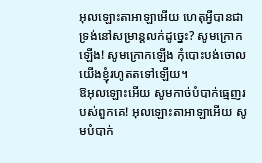អុលឡោះតាអាឡាអើយ ហេតុអ្វីបានជាទ្រង់នៅសម្រាន្តលក់ដូច្នេះ? សូមក្រោកឡើង! សូមក្រោកឡើង កុំបោះបង់ចោលយើងខ្ញុំរហូតតទៅឡើយ។
ឱអុលឡោះអើយ សូមកាច់បំបាក់ធ្មេញរបស់ពួកគេ! អុលឡោះតាអាឡាអើយ សូមបំបាក់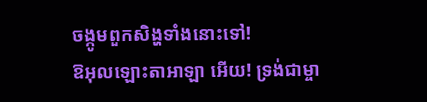ចង្កូមពួកសិង្ហទាំងនោះទៅ!
ឱអុលឡោះតាអាឡា អើយ! ទ្រង់ជាម្ចា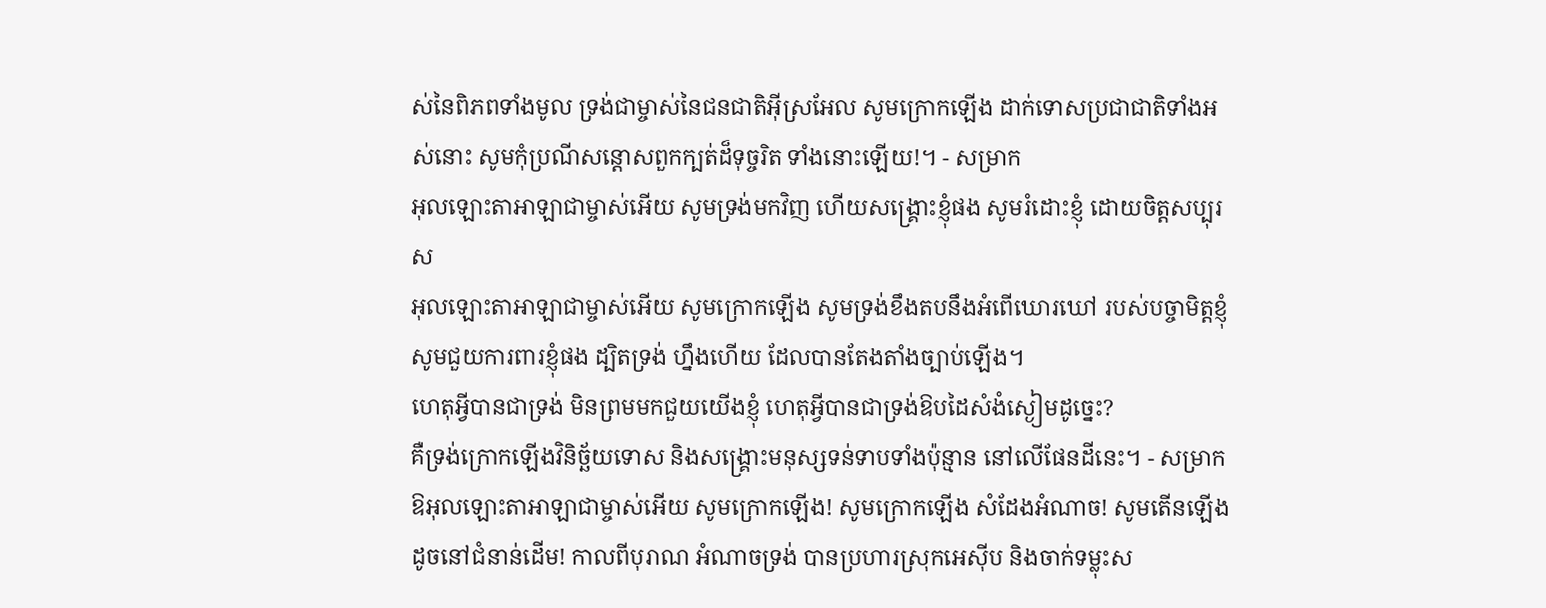ស់នៃពិភពទាំងមូល ទ្រង់ជាម្ចាស់នៃជនជាតិអ៊ីស្រអែល សូមក្រោកឡើង ដាក់ទោសប្រជាជាតិទាំងអស់នោះ សូមកុំប្រណីសន្ដោសពួកក្បត់ដ៏ទុច្ចរិត ទាំងនោះឡើយ!។ - សម្រាក
អុលឡោះតាអាឡាជាម្ចាស់អើយ សូមទ្រង់មកវិញ ហើយសង្គ្រោះខ្ញុំផង សូមរំដោះខ្ញុំ ដោយចិត្តសប្បុរស
អុលឡោះតាអាឡាជាម្ចាស់អើយ សូមក្រោកឡើង សូមទ្រង់ខឹងតបនឹងអំពើឃោរឃៅ របស់បច្ចាមិត្តខ្ញុំ សូមជួយការពារខ្ញុំផង ដ្បិតទ្រង់ ហ្នឹងហើយ ដែលបានតែងតាំងច្បាប់ឡើង។
ហេតុអ្វីបានជាទ្រង់ មិនព្រមមកជួយយើងខ្ញុំ ហេតុអ្វីបានជាទ្រង់ឱបដៃសំងំស្ងៀមដូច្នេះ?
គឺទ្រង់ក្រោកឡើងវិនិច្ឆ័យទោស និងសង្គ្រោះមនុស្សទន់ទាបទាំងប៉ុន្មាន នៅលើផែនដីនេះ។ - សម្រាក
ឱអុលឡោះតាអាឡាជាម្ចាស់អើយ សូមក្រោកឡើង! សូមក្រោកឡើង សំដែងអំណាច! សូមតើនឡើង ដូចនៅជំនាន់ដើម! កាលពីបុរាណ អំណាចទ្រង់ បានប្រហារស្រុកអេស៊ីប និងចាក់ទម្លុះស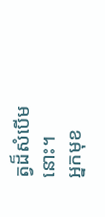ត្វដ៏សំបើមនោះ។
អ្នកមុខ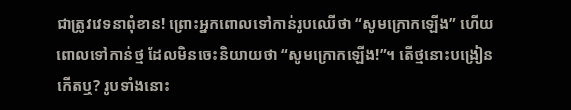ជាត្រូវវេទនាពុំខាន! ព្រោះអ្នកពោលទៅកាន់រូបឈើថា “សូមក្រោកឡើង” ហើយពោលទៅកាន់ថ្ម ដែលមិនចេះនិយាយថា “សូមក្រោកឡើង!”។ តើថ្មនោះបង្រៀនកើតឬ? រូបទាំងនោះ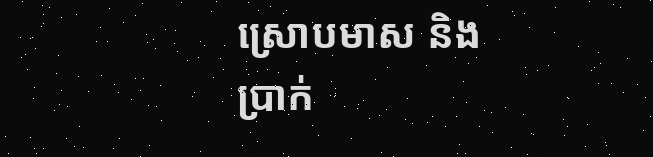ស្រោបមាស និងប្រាក់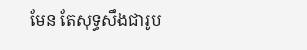មែន តែសុទ្ធសឹងជារូប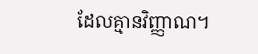ដែលគ្មានវិញ្ញាណ។